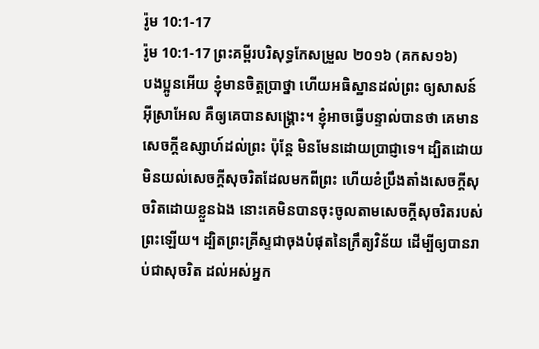រ៉ូម 10:1-17
រ៉ូម 10:1-17 ព្រះគម្ពីរបរិសុទ្ធកែសម្រួល ២០១៦ (គកស១៦)
បងប្អូនអើយ ខ្ញុំមានចិត្តប្រាថ្នា ហើយអធិស្ឋានដល់ព្រះ ឲ្យសាសន៍អ៊ីស្រាអែល គឺឲ្យគេបានសង្គ្រោះ។ ខ្ញុំអាចធ្វើបន្ទាល់បានថា គេមានសេចក្តីឧស្សាហ៍ដល់ព្រះ ប៉ុន្តែ មិនមែនដោយប្រាជ្ញាទេ។ ដ្បិតដោយមិនយល់សេចក្តីសុចរិតដែលមកពីព្រះ ហើយខំប្រឹងតាំងសេចក្តីសុចរិតដោយខ្លួនឯង នោះគេមិនបានចុះចូលតាមសេចក្តីសុចរិតរបស់ព្រះឡើយ។ ដ្បិតព្រះគ្រីស្ទជាចុងបំផុតនៃក្រឹត្យវិន័យ ដើម្បីឲ្យបានរាប់ជាសុចរិត ដល់អស់អ្នក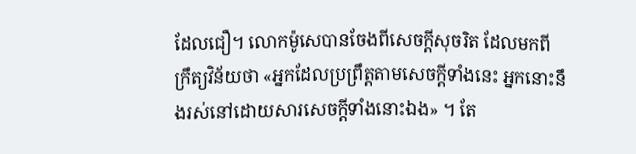ដែលជឿ។ លោកម៉ូសេបានចែងពីសេចក្តីសុចរិត ដែលមកពីក្រឹត្យវិន័យថា «អ្នកដែលប្រព្រឹត្តតាមសេចក្តីទាំងនេះ អ្នកនោះនឹងរស់នៅដោយសារសេចក្ដីទាំងនោះឯង» ។ តែ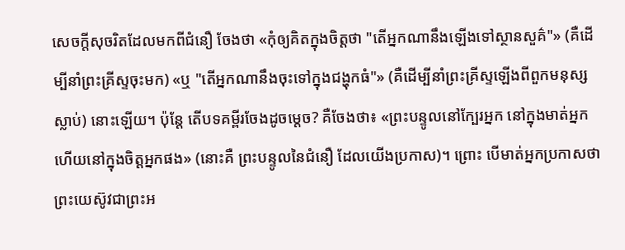សេចក្តីសុចរិតដែលមកពីជំនឿ ចែងថា «កុំឲ្យគិតក្នុងចិត្តថា "តើអ្នកណានឹងឡើងទៅស្ថានសួគ៌"» (គឺដើម្បីនាំព្រះគ្រីស្ទចុះមក) «ឬ "តើអ្នកណានឹងចុះទៅក្នុងជង្ហុកធំ"» (គឺដើម្បីនាំព្រះគ្រីស្ទឡើងពីពួកមនុស្សស្លាប់) នោះឡើយ។ ប៉ុន្ដែ តើបទគម្ពីរចែងដូចម្តេច? គឺចែងថា៖ «ព្រះបន្ទូលនៅក្បែរអ្នក នៅក្នុងមាត់អ្នក ហើយនៅក្នុងចិត្តអ្នកផង» (នោះគឺ ព្រះបន្ទូលនៃជំនឿ ដែលយើងប្រកាស)។ ព្រោះ បើមាត់អ្នកប្រកាសថា ព្រះយេស៊ូវជាព្រះអ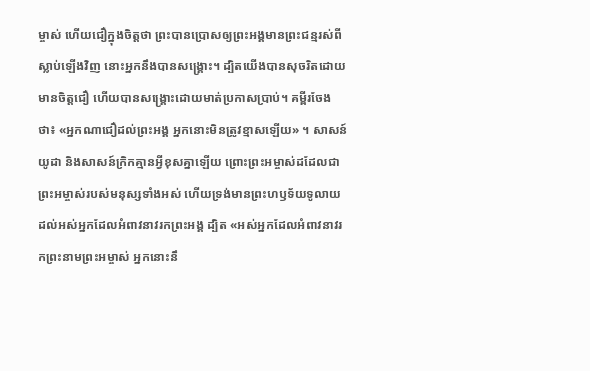ម្ចាស់ ហើយជឿក្នុងចិត្តថា ព្រះបានប្រោសឲ្យព្រះអង្គមានព្រះជន្មរស់ពីស្លាប់ឡើងវិញ នោះអ្នកនឹងបានសង្គ្រោះ។ ដ្បិតយើងបានសុចរិតដោយមានចិត្តជឿ ហើយបានសង្រ្គោះដោយមាត់ប្រកាសប្រាប់។ គម្ពីរចែងថា៖ «អ្នកណាជឿដល់ព្រះអង្គ អ្នកនោះមិនត្រូវខ្មាសឡើយ» ។ សាសន៍យូដា និងសាសន៍ក្រិកគ្មានអ្វីខុសគ្នាឡើយ ព្រោះព្រះអម្ចាស់ដដែលជាព្រះអម្ចាស់របស់មនុស្សទាំងអស់ ហើយទ្រង់មានព្រះហឫទ័យទូលាយ ដល់អស់អ្នកដែលអំពាវនាវរកព្រះអង្គ ដ្បិត «អស់អ្នកដែលអំពាវនាវរកព្រះនាមព្រះអម្ចាស់ អ្នកនោះនឹ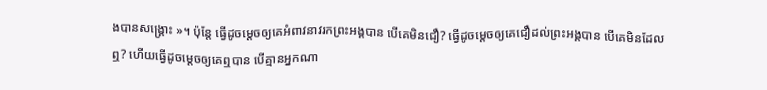ងបានសង្គ្រោះ »។ ប៉ុន្តែ ធ្វើដូចម្ដេចឲ្យគេអំពាវនាវរកព្រះអង្គបាន បើគេមិនជឿ? ធ្វើដូចម្ដេចឲ្យគេជឿដល់ព្រះអង្គបាន បើគេមិនដែលឮ? ហើយធ្វើដូចម្ដេចឲ្យគេឮបាន បើគ្មានអ្នកណា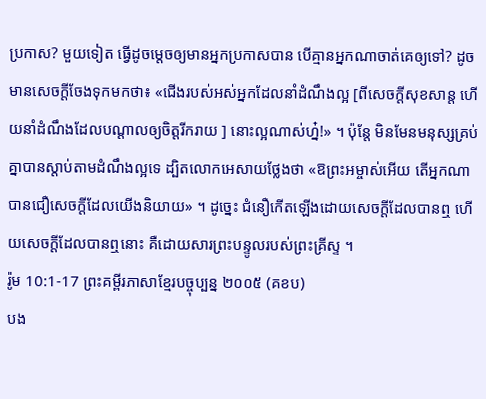ប្រកាស? មួយទៀត ធ្វើដូចម្តេចឲ្យមានអ្នកប្រកាសបាន បើគ្មានអ្នកណាចាត់គេឲ្យទៅ? ដូចមានសេចក្តីចែងទុកមកថា៖ «ជើងរបស់អស់អ្នកដែលនាំដំណឹងល្អ [ពីសេចក្តីសុខសាន្ត ហើយនាំដំណឹងដែលបណ្ដាលឲ្យចិត្តរីករាយ ] នោះល្អណាស់ហ្ន៎!» ។ ប៉ុន្តែ មិនមែនមនុស្សគ្រប់គ្នាបានស្តាប់តាមដំណឹងល្អទេ ដ្បិតលោកអេសាយថ្លែងថា «ឱព្រះអម្ចាស់អើយ តើអ្នកណាបានជឿសេចក្តីដែលយើងនិយាយ» ។ ដូច្នេះ ជំនឿកើតឡើងដោយសេចក្ដីដែលបានឮ ហើយសេចក្ដីដែលបានឮនោះ គឺដោយសារព្រះបន្ទូលរបស់ព្រះគ្រីស្ទ ។
រ៉ូម 10:1-17 ព្រះគម្ពីរភាសាខ្មែរបច្ចុប្បន្ន ២០០៥ (គខប)
បង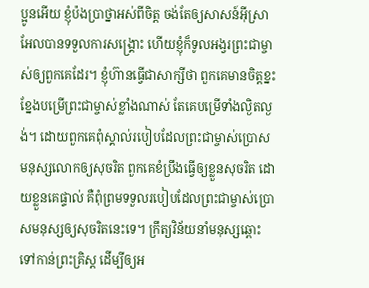ប្អូនអើយ ខ្ញុំប៉ងប្រាថ្នាអស់ពីចិត្ត ចង់តែឲ្យសាសន៍អ៊ីស្រាអែលបានទទួលការសង្គ្រោះ ហើយខ្ញុំក៏ទូលអង្វរព្រះជាម្ចាស់ឲ្យពួកគេដែរ។ ខ្ញុំហ៊ានធ្វើជាសាក្សីថា ពួកគេមានចិត្តខ្នះខ្នែងបម្រើព្រះជាម្ចាស់ខ្លាំងណាស់ តែគេបម្រើទាំងល្ងិតល្ងង់។ ដោយពួកគេពុំស្គាល់របៀបដែលព្រះជាម្ចាស់ប្រោសមនុស្សលោកឲ្យសុចរិត ពួកគេខំប្រឹងធ្វើឲ្យខ្លួនសុចរិត ដោយខ្លួនគេផ្ទាល់ គឺពុំព្រមទទួលរបៀបដែលព្រះជាម្ចាស់ប្រោសមនុស្សឲ្យសុចរិតនេះទេ។ ក្រឹត្យវិន័យនាំមនុស្សឆ្ពោះទៅកាន់ព្រះគ្រិស្ត ដើម្បីឲ្យអ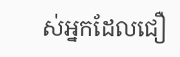ស់អ្នកដែលជឿ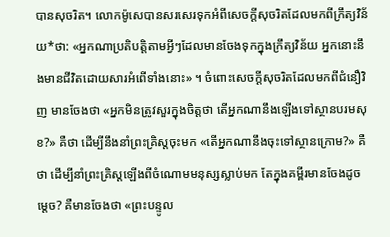បានសុចរិត។ លោកម៉ូសេបានសរសេរទុកអំពីសេចក្ដីសុចរិតដែលមកពីក្រឹត្យវិន័យ*ថា: «អ្នកណាប្រតិបត្តិតាមអ្វីៗដែលមានចែងទុកក្នុងក្រឹត្យវិន័យ អ្នកនោះនឹងមានជីវិតដោយសារអំពើទាំងនោះ» ។ ចំពោះសេចក្ដីសុចរិតដែលមកពីជំនឿវិញ មានចែងថា «អ្នកមិនត្រូវសួរក្នុងចិត្តថា តើអ្នកណានឹងឡើងទៅស្ថានបរមសុខ?» គឺថា ដើម្បីនឹងនាំព្រះគ្រិស្តចុះមក «តើអ្នកណានឹងចុះទៅស្ថានក្រោម?» គឺថា ដើម្បីនាំព្រះគ្រិស្តឡើងពីចំណោមមនុស្សស្លាប់មក តែក្នុងគម្ពីរមានចែងដូចម្ដេច? គឺមានចែងថា «ព្រះបន្ទូល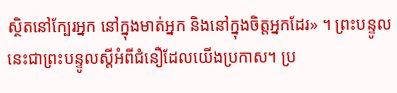ស្ថិតនៅក្បែរអ្នក នៅក្នុងមាត់អ្នក និងនៅក្នុងចិត្តអ្នកដែរ» ។ ព្រះបន្ទូលនេះជាព្រះបន្ទូលស្ដីអំពីជំនឿដែលយើងប្រកាស។ ប្រ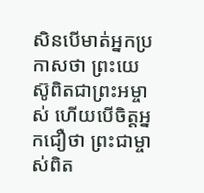សិនបើមាត់អ្នកប្រកាសថា ព្រះយេស៊ូពិតជាព្រះអម្ចាស់ ហើយបើចិត្តអ្នកជឿថា ព្រះជាម្ចាស់ពិត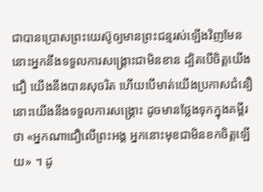ជាបានប្រោសព្រះយេស៊ូឲ្យមានព្រះជន្មរស់ឡើងវិញមែន នោះអ្នកនឹងទទួលការសង្គ្រោះជាមិនខាន ដ្បិតបើចិត្តយើងជឿ យើងនឹងបានសុចរិត ហើយបើមាត់យើងប្រកាសជំនឿនោះយើងនឹងទទួលការសង្គ្រោះ ដូចមានថ្លែងទុកក្នុងគម្ពីរថា «អ្នកណាជឿលើព្រះអង្គ អ្នកនោះមុខជាមិនខកចិត្តឡើយ» ។ ដូ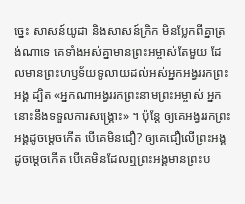ច្នេះ សាសន៍យូដា និងសាសន៍ក្រិក មិនប្លែកពីគ្នាត្រង់ណាទេ គេទាំងអស់គ្នាមានព្រះអម្ចាស់តែមួយ ដែលមានព្រះហឫទ័យទូលាយដល់អស់អ្នកអង្វររកព្រះអង្គ ដ្បិត «អ្នកណាអង្វររកព្រះនាមព្រះអម្ចាស់ អ្នកនោះនឹងទទួលការសង្គ្រោះ» ។ ប៉ុន្តែ ឲ្យគេអង្វររកព្រះអង្គដូចម្ដេចកើត បើគេមិនជឿ? ឲ្យគេជឿលើព្រះអង្គដូចម្ដេចកើត បើគេមិនដែលឮព្រះអង្គមានព្រះប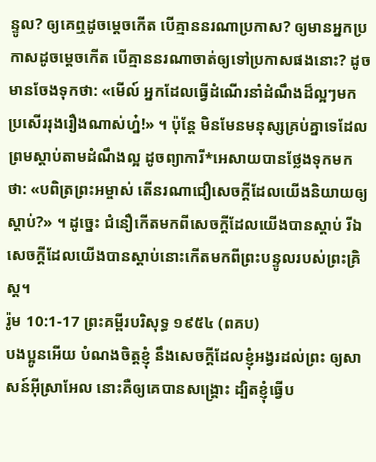ន្ទូល? ឲ្យគេឮដូចម្ដេចកើត បើគ្មាននរណាប្រកាស? ឲ្យមានអ្នកប្រកាសដូចម្ដេចកើត បើគ្មាននរណាចាត់ឲ្យទៅប្រកាសផងនោះ? ដូចមានចែងទុកថា: «មើល៍ អ្នកដែលធ្វើដំណើរនាំដំណឹងដ៏ល្អៗមក ប្រសើររុងរឿងណាស់ហ្ន៎!» ។ ប៉ុន្តែ មិនមែនមនុស្សគ្រប់គ្នាទេដែលព្រមស្ដាប់តាមដំណឹងល្អ ដូចព្យាការី*អេសាយបានថ្លែងទុកមកថា: «បពិត្រព្រះអម្ចាស់ តើនរណាជឿសេចក្ដីដែលយើងនិយាយឲ្យស្ដាប់?» ។ ដូច្នេះ ជំនឿកើតមកពីសេចក្ដីដែលយើងបានស្ដាប់ រីឯសេចក្ដីដែលយើងបានស្ដាប់នោះកើតមកពីព្រះបន្ទូលរបស់ព្រះគ្រិស្ត។
រ៉ូម 10:1-17 ព្រះគម្ពីរបរិសុទ្ធ ១៩៥៤ (ពគប)
បងប្អូនអើយ បំណងចិត្តខ្ញុំ នឹងសេចក្ដីដែលខ្ញុំអង្វរដល់ព្រះ ឲ្យសាសន៍អ៊ីស្រាអែល នោះគឺឲ្យគេបានសង្គ្រោះ ដ្បិតខ្ញុំធ្វើប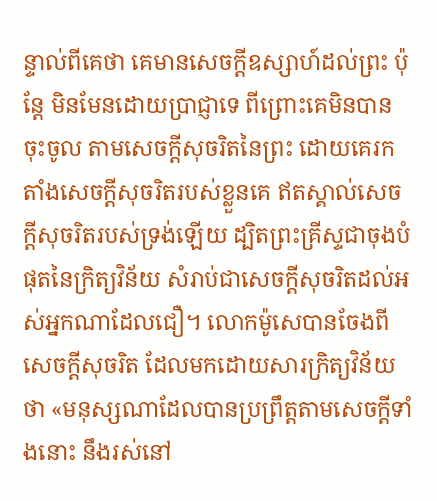ន្ទាល់ពីគេថា គេមានសេចក្ដីឧស្សាហ៍ដល់ព្រះ ប៉ុន្តែ មិនមែនដោយប្រាជ្ញាទេ ពីព្រោះគេមិនបានចុះចូល តាមសេចក្ដីសុចរិតនៃព្រះ ដោយគេរកតាំងសេចក្ដីសុចរិតរបស់ខ្លួនគេ ឥតស្គាល់សេចក្ដីសុចរិតរបស់ទ្រង់ឡើយ ដ្បិតព្រះគ្រីស្ទជាចុងបំផុតនៃក្រិត្យវិន័យ សំរាប់ជាសេចក្ដីសុចរិតដល់អស់អ្នកណាដែលជឿ។ លោកម៉ូសេបានចែងពីសេចក្ដីសុចរិត ដែលមកដោយសារក្រិត្យវិន័យថា «មនុស្សណាដែលបានប្រព្រឹត្តតាមសេចក្ដីទាំងនោះ នឹងរស់នៅ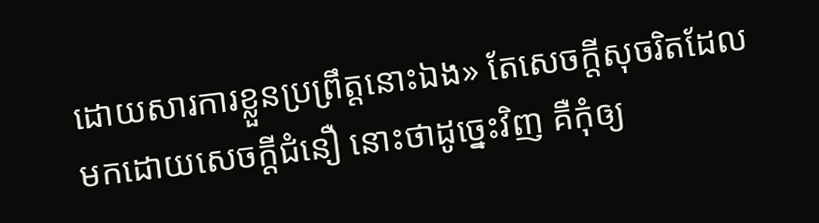ដោយសារការខ្លួនប្រព្រឹត្តនោះឯង» តែសេចក្ដីសុចរិតដែលមកដោយសេចក្ដីជំនឿ នោះថាដូច្នេះវិញ គឺកុំឲ្យ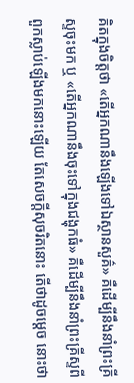គិតក្នុងចិត្តថា «តើអ្នកណានឹងឡើងទៅឯស្ថានសួគ៌» គឺដើម្បីនឹងនាំព្រះគ្រីស្ទចុះមក ឬ «តើអ្នកណានឹងចុះទៅក្នុងជង្ហុកធំ» គឺដើម្បីនឹងនាំព្រះគ្រីស្ទពីពួកស្លាប់ឡើងមកនោះឡើយ តែសេចក្ដីសុចរិតនោះ តើថាដូចម្តេច នោះថា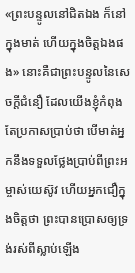«ព្រះបន្ទូលនៅជិតឯង ក៏នៅក្នុងមាត់ ហើយក្នុងចិត្តឯងផង» នោះគឺជាព្រះបន្ទូលនៃសេចក្ដីជំនឿ ដែលយើងខ្ញុំកំពុងតែប្រកាសប្រាប់ថា បើមាត់អ្នកនឹងទទួលថ្លែងប្រាប់ពីព្រះអម្ចាស់យេស៊ូវ ហើយអ្នកជឿក្នុងចិត្តថា ព្រះបានប្រោសឲ្យទ្រង់រស់ពីស្លាប់ឡើង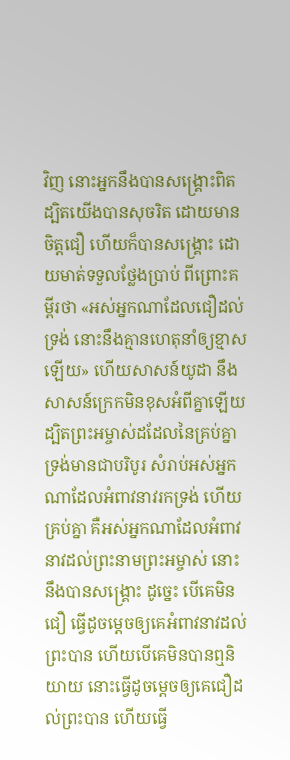វិញ នោះអ្នកនឹងបានសង្គ្រោះពិត ដ្បិតយើងបានសុចរិត ដោយមានចិត្តជឿ ហើយក៏បានសង្គ្រោះ ដោយមាត់ទទួលថ្លែងប្រាប់ ពីព្រោះគម្ពីរថា «អស់អ្នកណាដែលជឿដល់ទ្រង់ នោះនឹងគ្មានហេតុនាំឲ្យខ្មាសឡើយ» ហើយសាសន៍យូដា នឹងសាសន៍ក្រេកមិនខុសអំពីគ្នាឡើយ ដ្បិតព្រះអម្ចាស់ដដែលនៃគ្រប់គ្នា ទ្រង់មានជាបរិបូរ សំរាប់អស់អ្នកណាដែលអំពាវនាវរកទ្រង់ ហើយគ្រប់គ្នា គឺអស់អ្នកណាដែលអំពាវនាវដល់ព្រះនាមព្រះអម្ចាស់ នោះនឹងបានសង្គ្រោះ ដូច្នេះ បើគេមិនជឿ ធ្វើដូចម្តេចឲ្យគេអំពាវនាវដល់ព្រះបាន ហើយបើគេមិនបានឮនិយាយ នោះធ្វើដូចម្តេចឲ្យគេជឿដល់ព្រះបាន ហើយធ្វើ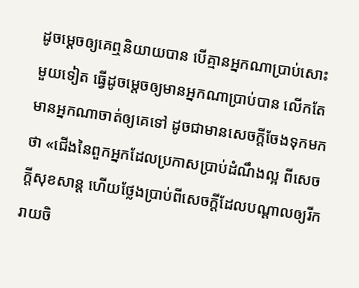ដូចម្តេចឲ្យគេឮនិយាយបាន បើគ្មានអ្នកណាប្រាប់សោះ មួយទៀត ធ្វើដូចម្តេចឲ្យមានអ្នកណាប្រាប់បាន លើកតែមានអ្នកណាចាត់ឲ្យគេទៅ ដូចជាមានសេចក្ដីចែងទុកមកថា «ជើងនៃពួកអ្នកដែលប្រកាសប្រាប់ដំណឹងល្អ ពីសេចក្ដីសុខសាន្ត ហើយថ្លែងប្រាប់ពីសេចក្ដីដែលបណ្តាលឲ្យរីករាយចិ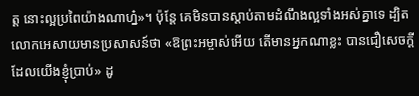ត្ត នោះល្អប្រពៃយ៉ាងណាហ្ន៎»។ ប៉ុន្តែ គេមិនបានស្តាប់តាមដំណឹងល្អទាំងអស់គ្នាទេ ដ្បិតលោកអេសាយមានប្រសាសន៍ថា «ឱព្រះអម្ចាស់អើយ តើមានអ្នកណាខ្លះ បានជឿសេចក្ដី ដែលយើងខ្ញុំប្រាប់» ដូ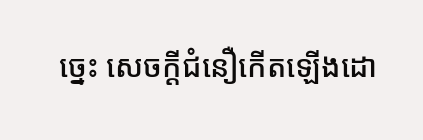ច្នេះ សេចក្ដីជំនឿកើតឡើងដោ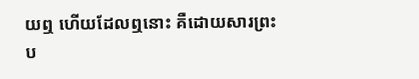យឮ ហើយដែលឮនោះ គឺដោយសារព្រះប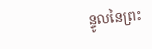ន្ទូលនៃព្រះ